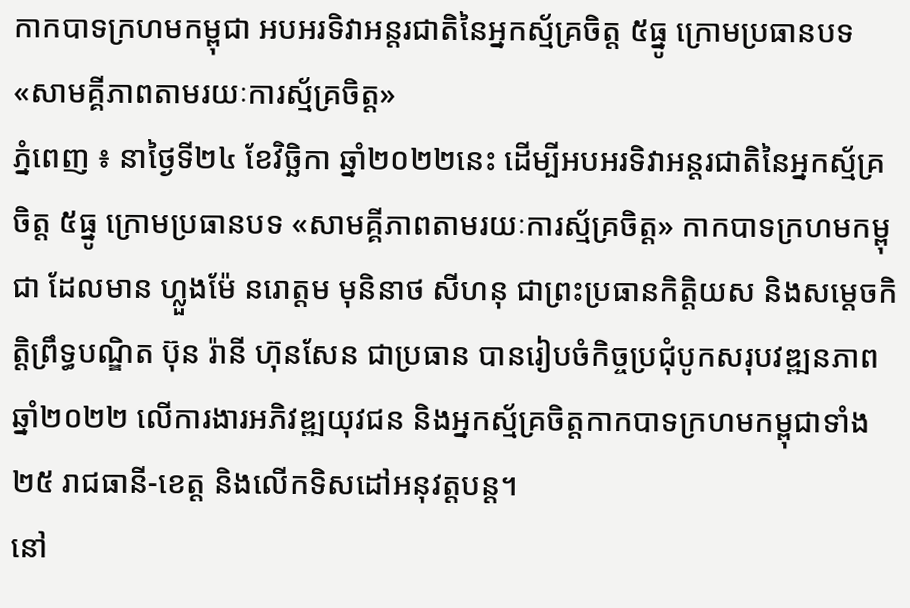កាកបាទក្រហមកម្ពុជា អបអរទិវាអន្តរជាតិនៃអ្នកស្ម័គ្រចិត្ត ៥ធ្នូ ក្រោមប្រធានបទ «សាមគ្គីភាពតាមរយៈការស្ម័គ្រចិត្ត»
ភ្នំពេញ ៖ នាថ្ងៃទី២៤ ខែវិច្ឆិកា ឆ្នាំ២០២២នេះ ដើម្បីអបអរទិវាអន្តរជាតិនៃអ្នកស្ម័គ្រចិត្ត ៥ធ្នូ ក្រោមប្រធានបទ «សាមគ្គីភាពតាមរយៈការស្ម័គ្រចិត្ត» កាកបាទក្រហមកម្ពុជា ដែលមាន ហ្លួងម៉ែ នរោត្តម មុនិនាថ សីហនុ ជាព្រះប្រធានកិត្តិយស និងសម្តេចកិត្តិព្រឹទ្ធបណ្ឌិត ប៊ុន រ៉ានី ហ៊ុនសែន ជាប្រធាន បានរៀបចំកិច្ចប្រជុំបូកសរុបវឌ្ឍនភាពឆ្នាំ២០២២ លើការងារអភិវឌ្ឍយុវជន និងអ្នកស្ម័គ្រចិត្តកាកបាទក្រហមកម្ពុជាទាំង ២៥ រាជធានី-ខេត្ត និងលើកទិសដៅអនុវត្តបន្ត។
នៅ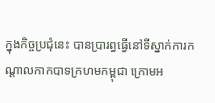ក្នុងកិច្ចប្រជុំនេះ បានប្រារព្ធធ្វើនៅទីស្នាក់ការកណ្តាលកាកបាទក្រហមកម្ពុជា ក្រោមអ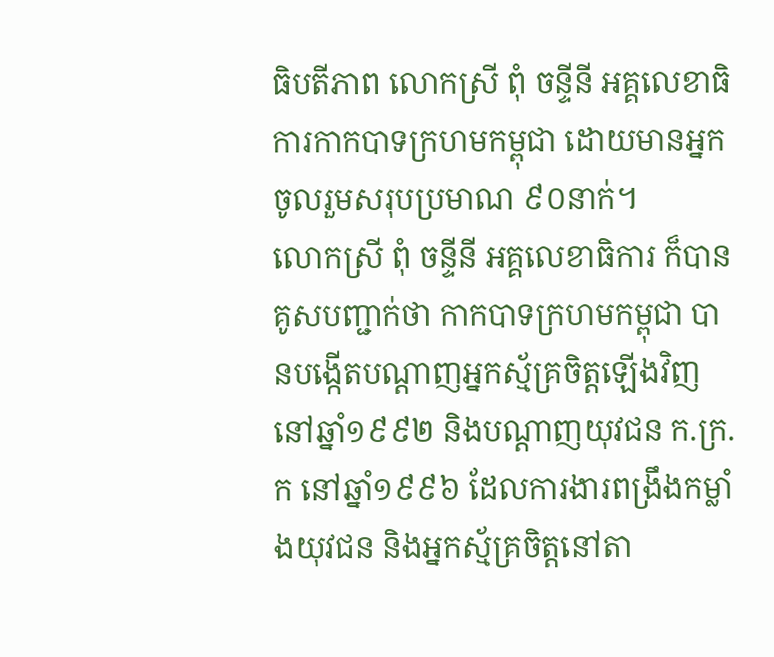ធិបតីភាព លោកស្រី ពុំ ចន្ទីនី អគ្គលេខាធិការកាកបាទក្រហមកម្ពុជា ដោយមានអ្នកចូលរួមសរុបប្រមាណ ៩០នាក់។
លោកស្រី ពុំ ចន្ទីនី អគ្គលេខាធិការ ក៏បានគូសបញ្ជាក់ថា កាកបាទក្រហមកម្ពុជា បានបង្កេីតបណ្ដាញអ្នកស្ម័គ្រចិត្តឡេីងវិញនៅឆ្នាំ១៩៩២ និងបណ្ដាញយុវជន ក.ក្រ.ក នៅឆ្នាំ១៩៩៦ ដែលការងារពង្រឹងកម្លាំងយុវជន និងអ្នកស្ម័គ្រចិត្តនៅតា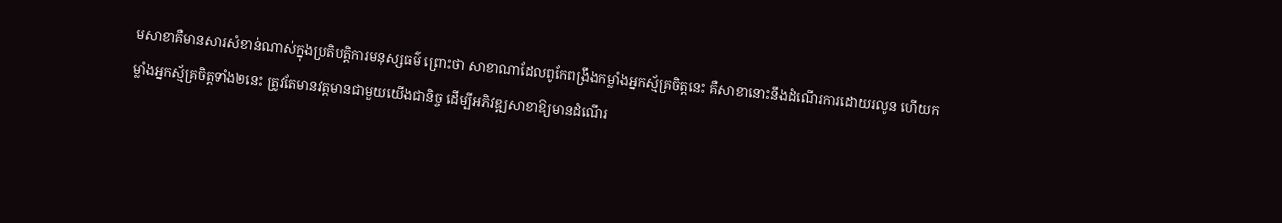មសាខាគឺមានសារសំខាន់ណាស់ក្នុងប្រតិបត្តិការមនុស្សធម៌ ព្រោះថា សាខាណាដែលពូកែពង្រឹងកម្លាំងអ្នកស្ម័គ្រចិត្តនេះ គឺសាខានោះនឹងដំណើរការដោយរលូន ហើយកម្លាំងអ្នកស្ម័គ្រចិត្តទាំង២នេះ ត្រូវតែមានវត្តមានជាមួយយើងជានិច្ច ដើម្បីអភិវឌ្ឍសាខាឱ្យមានដំណើរ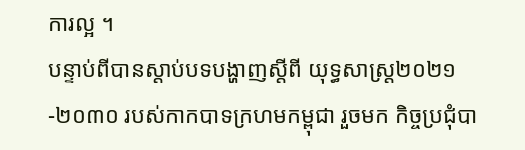ការល្អ ។
បន្ទាប់ពីបានស្តាប់បទបង្ហាញស្តីពី យុទ្ធសាស្ត្រ២០២១-២០៣០ របស់កាកបាទក្រហមកម្ពុជា រួចមក កិច្ចប្រជុំបា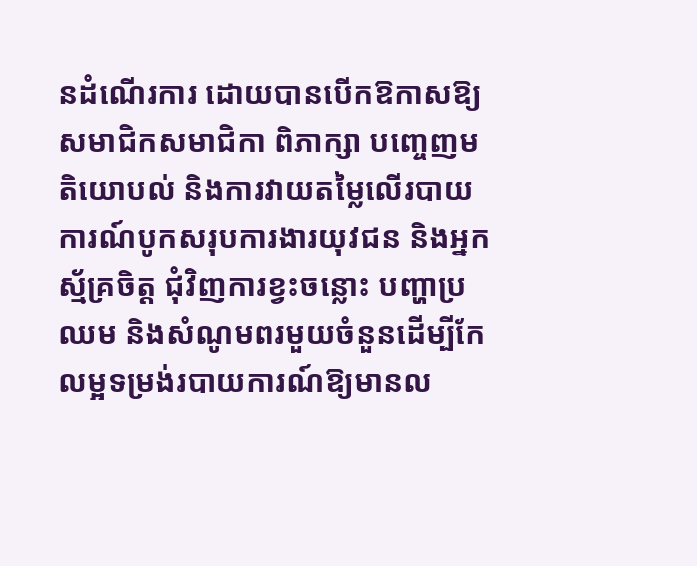នដំណើរការ ដោយបានបើកឱកាសឱ្យសមាជិកសមាជិកា ពិភាក្សា បញ្ចេញមតិយោបល់ និងការវាយតម្លៃលើរបាយការណ៍បូកសរុបការងារយុវជន និងអ្នកស្ម័គ្រចិត្ត ជុំវិញការខ្វះចន្លោះ បញ្ហាប្រឈម និងសំណូមពរមួយចំនួនដើម្បីកែលម្អទម្រង់របាយការណ៍ឱ្យមានល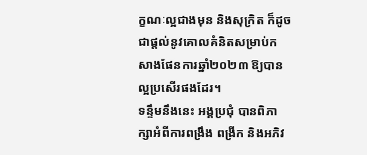ក្ខណៈល្អជាងមុន និងសុក្រិត ក៏ដូចជាផ្តល់នូវគោលគំនិតសម្រាប់កសាងផែនការឆ្នាំ២០២៣ ឱ្យបានល្អប្រសើរផងដែរ។
ទន្ទឹមនឹងនេះ អង្គប្រជុំ បានពិភាក្សាអំពីការពង្រឹង ពង្រីក និងអភិវ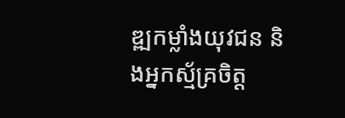ឌ្ឍកម្លាំងយុវជន និងអ្នកស្ម័គ្រចិត្ត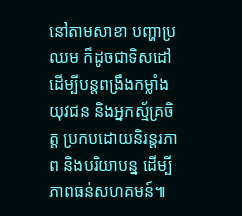នៅតាមសាខា បញ្ហាប្រឈម ក៏ដូចជាទិសដៅដើម្បីបន្តពង្រឹងកម្លាំងយុវជន និងអ្នកស្ម័គ្រចិត្ត ប្រកបដោយនិរន្តរភាព និងបរិយាបន្ន ដើម្បីភាពធន់សហគមន៍៕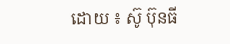ដោយ ៖ ស៊ូ ប៊ុនធី